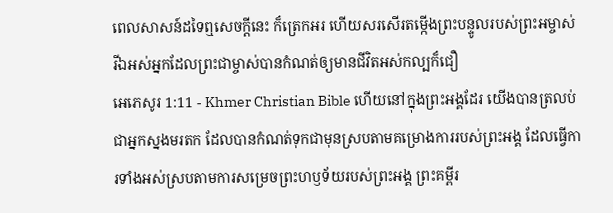ពេលសាសន៍ដទៃឮសេចក្ដីនេះ ក៏ត្រេកអរ ហើយសរសើរតម្កើងព្រះបន្ទូលរបស់ព្រះអម្ចាស់ រីឯអស់អ្នកដែលព្រះជាម្ចាស់បានកំណត់ឲ្យមានជីវិតអស់កល្បក៏ជឿ
អេភេសូរ 1:11 - Khmer Christian Bible ហើយនៅក្នុងព្រះអង្គដែរ យើងបានត្រលប់ជាអ្នកស្នងមរតក ដែលបានកំណត់ទុកជាមុនស្របតាមគម្រោងការរបស់ព្រះអង្គ ដែលធ្វើការទាំងអស់ស្របតាមការសម្រេចព្រះហឫទ័យរបស់ព្រះអង្គ ព្រះគម្ពីរ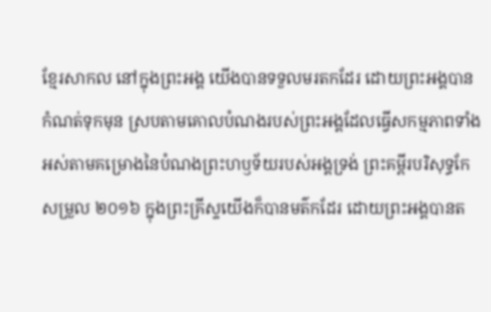ខ្មែរសាកល នៅក្នុងព្រះអង្គ យើងបានទទួលមរតកដែរ ដោយព្រះអង្គបានកំណត់ទុកមុន ស្របតាមគោលបំណងរបស់ព្រះអង្គដែលធ្វើសកម្មភាពទាំងអស់តាមគម្រោងនៃបំណងព្រះហឫទ័យរបស់អង្គទ្រង់ ព្រះគម្ពីរបរិសុទ្ធកែសម្រួល ២០១៦ ក្នុងព្រះគ្រីស្ទយើងក៏បានមត៌កដែរ ដោយព្រះអង្គបានត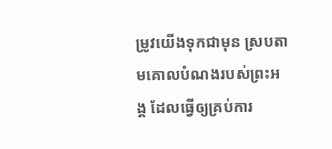ម្រូវយើងទុកជាមុន ស្របតាមគោលបំណងរបស់ព្រះអង្គ ដែលធ្វើឲ្យគ្រប់ការ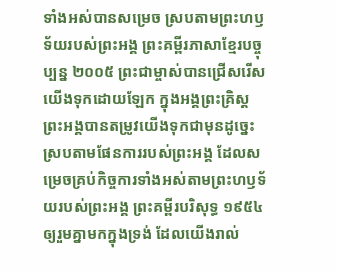ទាំងអស់បានសម្រេច ស្របតាមព្រះហឫទ័យរបស់ព្រះអង្គ ព្រះគម្ពីរភាសាខ្មែរបច្ចុប្បន្ន ២០០៥ ព្រះជាម្ចាស់បានជ្រើសរើសយើងទុកដោយឡែក ក្នុងអង្គព្រះគ្រិស្ត ព្រះអង្គបានតម្រូវយើងទុកជាមុនដូច្នេះ ស្របតាមផែនការរបស់ព្រះអង្គ ដែលសម្រេចគ្រប់កិច្ចការទាំងអស់តាមព្រះហឫទ័យរបស់ព្រះអង្គ ព្រះគម្ពីរបរិសុទ្ធ ១៩៥៤ ឲ្យរួមគ្នាមកក្នុងទ្រង់ ដែលយើងរាល់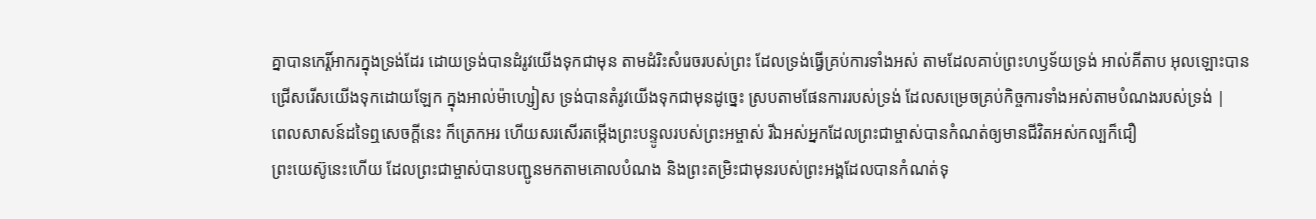គ្នាបានកេរ្តិ៍អាករក្នុងទ្រង់ដែរ ដោយទ្រង់បានដំរូវយើងទុកជាមុន តាមដំរិះសំរេចរបស់ព្រះ ដែលទ្រង់ធ្វើគ្រប់ការទាំងអស់ តាមដែលគាប់ព្រះហឫទ័យទ្រង់ អាល់គីតាប អុលឡោះបានជ្រើសរើសយើងទុកដោយឡែក ក្នុងអាល់ម៉ាហ្សៀស ទ្រង់បានតំរូវយើងទុកជាមុនដូច្នេះ ស្របតាមផែនការរបស់ទ្រង់ ដែលសម្រេចគ្រប់កិច្ចការទាំងអស់តាមបំណងរបស់ទ្រង់ |
ពេលសាសន៍ដទៃឮសេចក្ដីនេះ ក៏ត្រេកអរ ហើយសរសើរតម្កើងព្រះបន្ទូលរបស់ព្រះអម្ចាស់ រីឯអស់អ្នកដែលព្រះជាម្ចាស់បានកំណត់ឲ្យមានជីវិតអស់កល្បក៏ជឿ
ព្រះយេស៊ូនេះហើយ ដែលព្រះជាម្ចាស់បានបញ្ជូនមកតាមគោលបំណង និងព្រះតម្រិះជាមុនរបស់ព្រះអង្គដែលបានកំណត់ទុ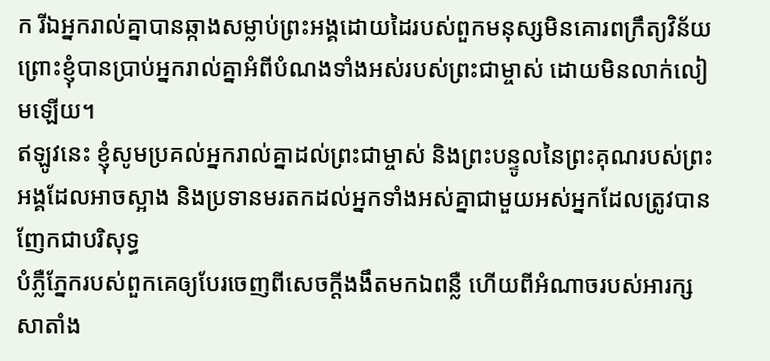ក រីឯអ្នករាល់គ្នាបានឆ្កាងសម្លាប់ព្រះអង្គដោយដៃរបស់ពួកមនុស្សមិនគោរពក្រឹត្យវិន័យ
ព្រោះខ្ញុំបានប្រាប់អ្នករាល់គ្នាអំពីបំណងទាំងអស់របស់ព្រះជាម្ចាស់ ដោយមិនលាក់លៀមឡើយ។
ឥឡូវនេះ ខ្ញុំសូមប្រគល់អ្នករាល់គ្នាដល់ព្រះជាម្ចាស់ និងព្រះបន្ទូលនៃព្រះគុណរបស់ព្រះអង្គដែលអាចស្អាង និងប្រទានមរតកដល់អ្នកទាំងអស់គ្នាជាមួយអស់អ្នកដែលត្រូវបានញែកជាបរិសុទ្ធ
បំភ្លឺភ្នែករបស់ពួកគេឲ្យបែរចេញពីសេចក្ដីងងឹតមកឯពន្លឺ ហើយពីអំណាចរបស់អារក្សសាតាំង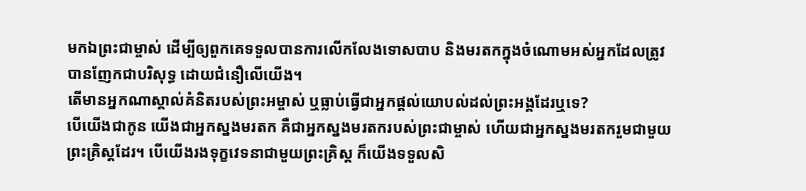មកឯព្រះជាម្ចាស់ ដើម្បីឲ្យពួកគេទទួលបានការលើកលែងទោសបាប និងមរតកក្នុងចំណោមអស់អ្នកដែលត្រូវបានញែកជាបរិសុទ្ធ ដោយជំនឿលើយើង។
តើមានអ្នកណាស្គាល់គំនិតរបស់ព្រះអម្ចាស់ ឬធ្លាប់ធ្វើជាអ្នកផ្ដល់យោបល់ដល់ព្រះអង្គដែរឬទេ?
បើយើងជាកូន យើងជាអ្នកស្នងមរតក គឺជាអ្នកស្នងមរតករបស់ព្រះជាម្ចាស់ ហើយជាអ្នកស្នងមរតករួមជាមួយព្រះគ្រិស្ដដែរ។ បើយើងរងទុក្ខវេទនាជាមួយព្រះគ្រិស្ដ ក៏យើងទទួលសិ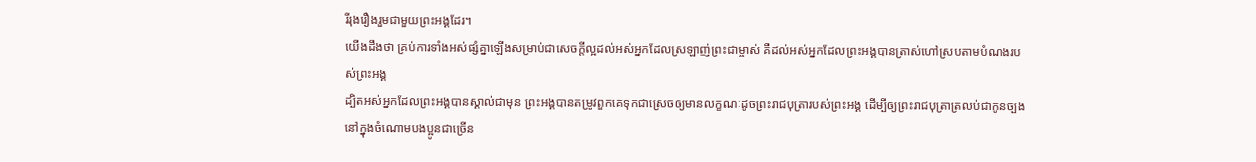រីរុងរឿងរួមជាមួយព្រះអង្គដែរ។
យើងដឹងថា គ្រប់ការទាំងអស់ផ្សំគ្នាឡើងសម្រាប់ជាសេចក្ដីល្អដល់អស់អ្នកដែលស្រឡាញ់ព្រះជាម្ចាស់ គឺដល់អស់អ្នកដែលព្រះអង្គបានត្រាស់ហៅស្របតាមបំណងរបស់ព្រះអង្គ
ដ្បិតអស់អ្នកដែលព្រះអង្គបានស្គាល់ជាមុន ព្រះអង្គបានតម្រូវពួកគេទុកជាស្រេចឲ្យមានលក្ខណៈដូចព្រះរាជបុត្រារបស់ព្រះអង្គ ដើម្បីឲ្យព្រះរាជបុត្រាត្រលប់ជាកូនច្បងនៅក្នុងចំណោមបងប្អូនជាច្រើន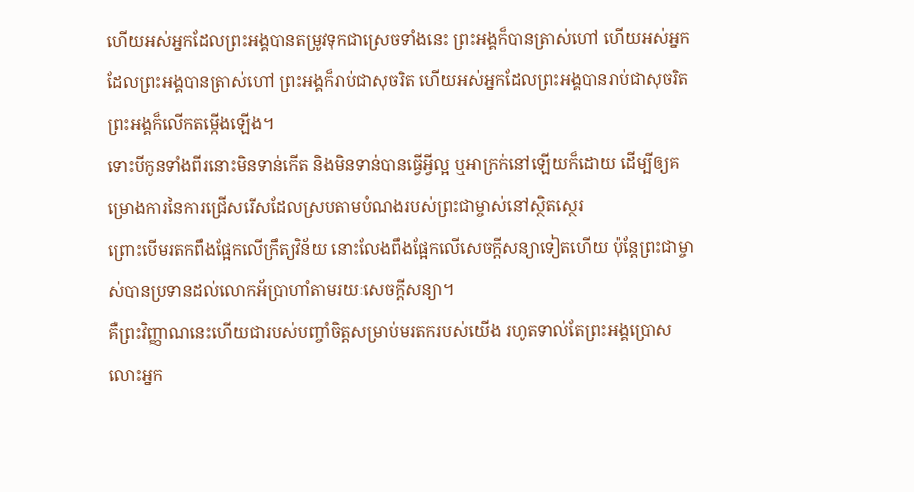ហើយអស់អ្នកដែលព្រះអង្គបានតម្រូវទុកជាស្រេចទាំងនេះ ព្រះអង្គក៏បានត្រាស់ហៅ ហើយអស់អ្នកដែលព្រះអង្គបានត្រាស់ហៅ ព្រះអង្គក៏រាប់ជាសុចរិត ហើយអស់អ្នកដែលព្រះអង្គបានរាប់ជាសុចរិត ព្រះអង្គក៏លើកតម្កើងឡើង។
ទោះបីកូនទាំងពីរនោះមិនទាន់កើត និងមិនទាន់បានធ្វើអ្វីល្អ ឬអាក្រក់នៅឡើយក៏ដោយ ដើម្បីឲ្យគម្រោងការនៃការជ្រើសរើសដែលស្របតាមបំណងរបស់ព្រះជាម្ចាស់នៅស្ថិតស្ថេរ
ព្រោះបើមរតកពឹងផ្អែកលើក្រឹត្យវិន័យ នោះលែងពឹងផ្អែកលើសេចក្ដីសន្យាទៀតហើយ ប៉ុន្ដែព្រះជាម្ចាស់បានប្រទានដល់លោកអ័ប្រាហាំតាមរយៈសេចក្ដីសន្យា។
គឺព្រះវិញ្ញាណនេះហើយជារបស់បញ្ចាំចិត្ដសម្រាប់មរតករបស់យើង រហូតទាល់តែព្រះអង្គប្រោសលោះអ្នក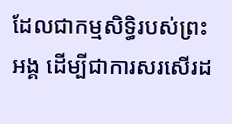ដែលជាកម្មសិទ្ធិរបស់ព្រះអង្គ ដើម្បីជាការសរសើរដ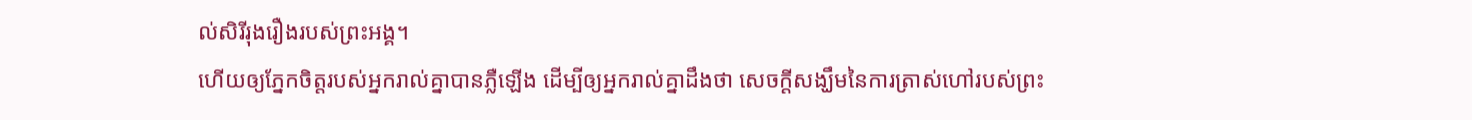ល់សិរីរុងរឿងរបស់ព្រះអង្គ។
ហើយឲ្យភ្នែកចិត្តរបស់អ្នករាល់គ្នាបានភ្លឺឡើង ដើម្បីឲ្យអ្នករាល់គ្នាដឹងថា សេចក្ដីសង្ឃឹមនៃការត្រាស់ហៅរបស់ព្រះ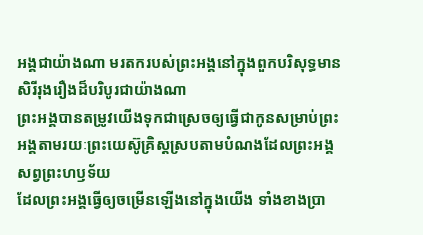អង្គជាយ៉ាងណា មរតករបស់ព្រះអង្គនៅក្នុងពួកបរិសុទ្ធមានសិរីរុងរឿងដ៏បរិបូរជាយ៉ាងណា
ព្រះអង្គបានតម្រូវយើងទុកជាស្រេចឲ្យធ្វើជាកូនសម្រាប់ព្រះអង្គតាមរយៈព្រះយេស៊ូគ្រិស្ដស្របតាមបំណងដែលព្រះអង្គសព្វព្រះហឫទ័យ
ដែលព្រះអង្គធ្វើឲ្យចម្រើនឡើងនៅក្នុងយើង ទាំងខាងប្រា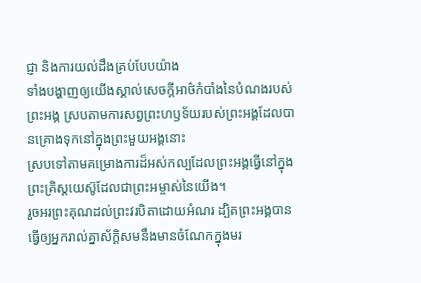ជ្ញា និងការយល់ដឹងគ្រប់បែបយ៉ាង
ទាំងបង្ហាញឲ្យយើងស្គាល់សេចក្ដីអាថ៌កំបាំងនៃបំណងរបស់ព្រះអង្គ ស្របតាមការសព្វព្រះហឫទ័យរបស់ព្រះអង្គដែលបានគ្រោងទុកនៅក្នុងព្រះមួយអង្គនោះ
ស្របទៅតាមគម្រោងការដ៏អស់កល្បដែលព្រះអង្គធ្វើនៅក្នុងព្រះគ្រិស្ដយេស៊ូដែលជាព្រះអម្ចាស់នៃយើង។
រួចអរព្រះគុណដល់ព្រះវរបិតាដោយអំណរ ដ្បិតព្រះអង្គបានធ្វើឲ្យអ្នករាល់គ្នាស័ក្ដិសមនឹងមានចំណែកក្នុងមរ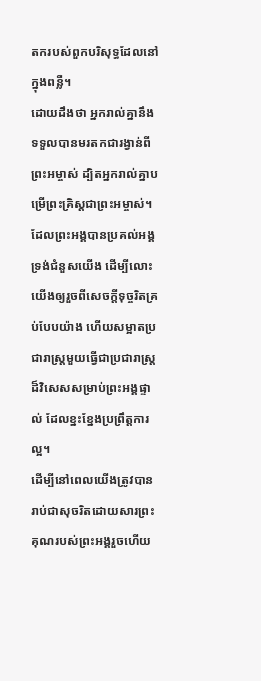តករបស់ពួកបរិសុទ្ធដែលនៅក្នុងពន្លឺ។
ដោយដឹងថា អ្នករាល់គ្នានឹងទទួលបានមរតកជារង្វាន់ពីព្រះអម្ចាស់ ដ្បិតអ្នករាល់គ្នាបម្រើព្រះគ្រិស្ដជាព្រះអម្ចាស់។
ដែលព្រះអង្គបានប្រគល់អង្គទ្រង់ជំនួសយើង ដើម្បីលោះយើងឲ្យរួចពីសេចក្ដីទុច្ចរិតគ្រប់បែបយ៉ាង ហើយសម្អាតប្រជារាស្ត្រមួយធ្វើជាប្រជារាស្ដ្រដ៏វិសេសសម្រាប់ព្រះអង្គផ្ទាល់ ដែលខ្នះខ្នែងប្រព្រឹត្ដការល្អ។
ដើម្បីនៅពេលយើងត្រូវបានរាប់ជាសុចរិតដោយសារព្រះគុណរបស់ព្រះអង្គរួចហើយ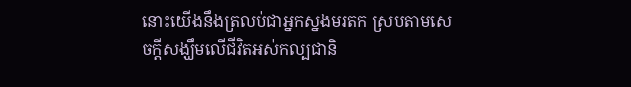នោះយើងនឹងត្រលប់ជាអ្នកស្នងមរតក ស្របតាមសេចក្ដីសង្ឃឹមលើជីវិតអស់កល្បជានិ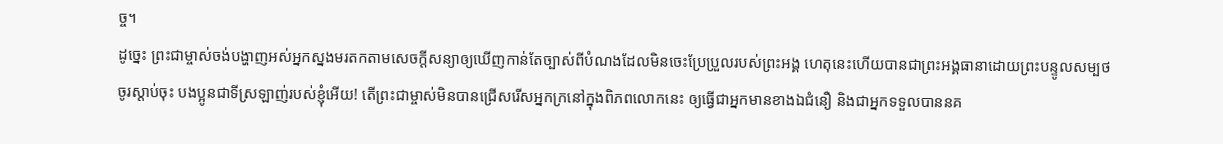ច្ច។
ដូច្នេះ ព្រះជាម្ចាស់ចង់បង្ហាញអស់អ្នកស្នងមរតកតាមសេចក្ដីសន្យាឲ្យឃើញកាន់តែច្បាស់ពីបំណងដែលមិនចេះប្រែប្រួលរបស់ព្រះអង្គ ហេតុនេះហើយបានជាព្រះអង្គធានាដោយព្រះបន្ទូលសម្បថ
ចូរស្ដាប់ចុះ បងប្អូនជាទីស្រឡាញ់របស់ខ្ញុំអើយ! តើព្រះជាម្ចាស់មិនបានជ្រើសរើសអ្នកក្រនៅក្នុងពិភពលោកនេះ ឲ្យធ្វើជាអ្នកមានខាងឯជំនឿ និងជាអ្នកទទួលបាននគ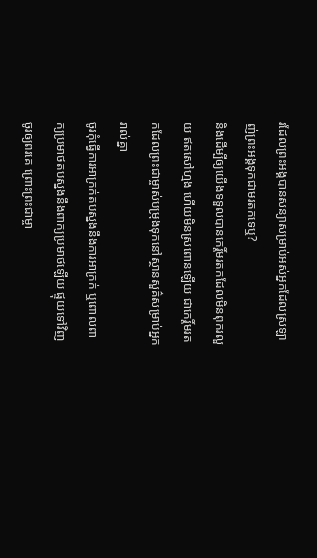រដែលព្រះអង្គបានសន្យាសម្រាប់អស់អ្នកដែលស្រឡាញ់ព្រះអង្គទុកជាមរតកទេឬ?
និងដើម្បីឲ្យយើងទទួលបានកេរ្ដិ៍មរតកដែលមិនពុករលួយ ឥតសៅហ្មង ហើយមិនស្រពោនឡើយ ជាកេរ្ដិ៍មរតកដែលព្រះជាម្ចាស់បម្រុងទុកនៅស្ថានសួគ៌សម្រាប់អ្នករាល់គ្នា
ចូរកុំធ្វើការអាក្រក់តបស្នងនឹងការអាក្រក់ ឬពោលពាក្យប្រមាថតបស្នងនឹងពាក្យប្រមាថឡើយ ផ្ទុយទៅវិញចូរឲ្យពរគេ ព្រោះព្រះជាម្ចា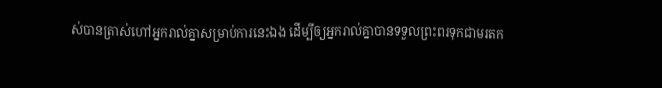ស់បានត្រាស់ហៅអ្នករាល់គ្នាសម្រាប់ការនេះឯង ដើម្បីឲ្យអ្នករាល់គ្នាបានទទួលព្រះពរទុកជាមរតក